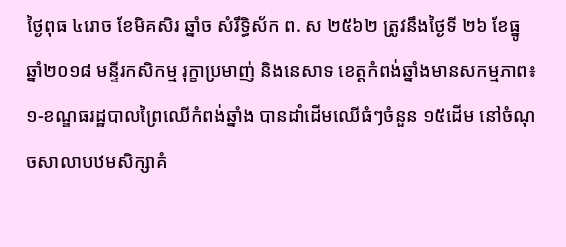ថ្ងៃពុធ ៤រោច ខែមិគសិរ ឆ្នាំច សំរឹទ្ធិស័ក ព. ស ២៥៦២ ត្រូវនឹងថ្ងៃទី ២៦ ខែធ្នូ ឆ្នាំ២០១៨ មន្ទីរកសិកម្ម រុក្ខាប្រមាញ់ និងនេសាទ ខេត្តកំពង់ឆ្នាំងមានសកម្មភាព៖
១-ខណ្ឌធរដ្ឋបាលព្រៃឈើកំពង់ឆ្នាំង បានដាំដើមឈើធំៗចំនួន ១៥ដើម នៅចំណុចសាលាបឋមសិក្សាគំ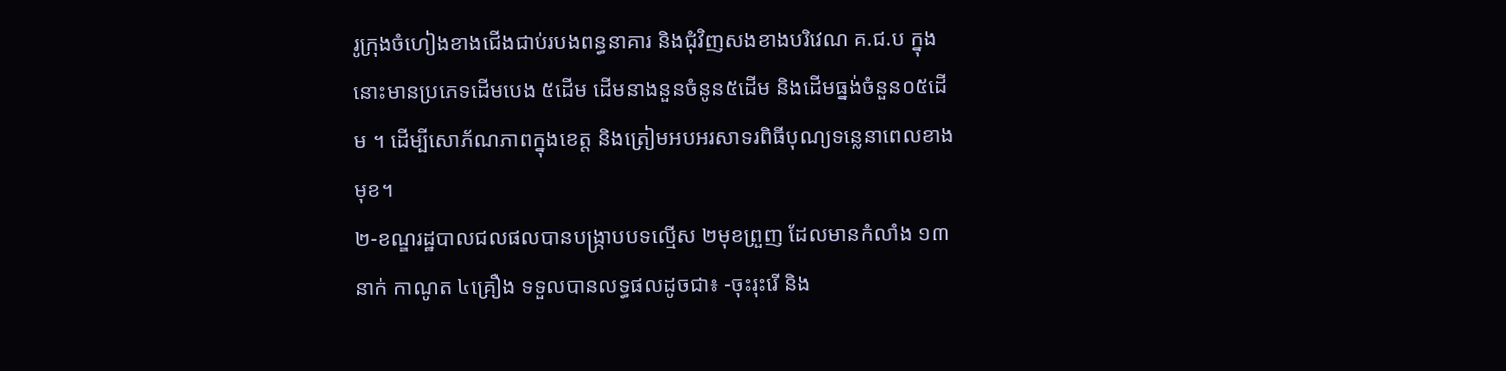រូក្រុងចំហៀងខាងជើងជាប់របងពន្ធនាគារ និងជុំវិញសងខាងបរិវេណ គ.ជ.ប ក្នុងនោះមានប្រភេទដើមបេង ៥ដើម ដើមនាងនួនចំនូន៥ដើម និងដើមធ្នង់ចំនួន០៥ដើម ។ ដើម្បីសោភ័ណភាពក្នុងខេត្ត និងត្រៀមអបអរសាទរពិធីបុណ្យទន្លេនាពេលខាងមុខ។
២-ខណ្ឌរដ្ឋបាលជលផលបានបង្រ្កាបបទល្មើស ២មុខព្រួញ ដែលមានកំលាំង ១៣នាក់ កាណូត ៤គ្រឿង ទទួលបានលទ្ធផលដូចជា៖ -ចុះរុះរើ និង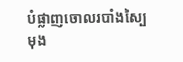បំផ្លាញចោលរបាំងស្បៃមុង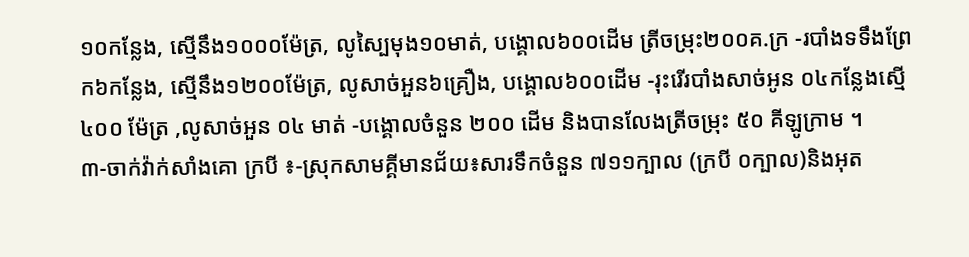១០កន្លែង, ស្មើនឹង១០០០ម៉ែត្រ, លូស្បៃមុង១០មាត់, បង្គោល៦០០ដើម ត្រីចម្រុះ២០០គ.ក្រ -របាំងទទឹងព្រែក៦កន្លែង, ស្មើនឹង១២០០ម៉ែត្រ, លូសាច់អួន៦គ្រឿង, បង្គោល៦០០ដើម -រុះរើរបាំងសាច់អូន ០៤កន្លែងស្មេី ៤០០ ម៉ែត្រ ,លូសាច់អួន ០៤ មាត់ -បង្គោលចំនួន ២០០ ដេីម និងបានលែងត្រីចម្រុះ ៥០ គីឡូក្រាម ។
៣-ចាក់វ៉ាក់សាំងគោ ក្របី ៖-ស្រុកសាមគ្គីមានជ័យ៖សារទឹកចំនួន ៧១១ក្បាល (ក្របី ០ក្បាល)និងអុត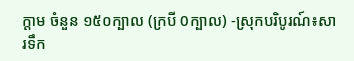ក្តាម ចំនួន ១៥០ក្បាល (ក្របី 0ក្បាល) -ស្រុកបរិបូរណ៍៖សារទឹក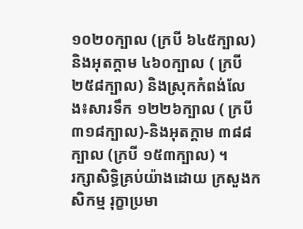១០២០ក្បាល (ក្របី ៦៤៥ក្បាល) និងអុតក្តាម ៤៦០ក្បាល ( ក្របី ២៥៨ក្បាល) និងស្រុកកំពង់លែង៖សារទឹក ១២២៦ក្បាល ( ក្របី ៣១៨ក្បាល)-និងអុតក្តាម ៣៨៨ក្បាល (ក្របី ១៥៣ក្បាល) ។
រក្សាសិទិ្ធគ្រប់យ៉ាងដោយ ក្រសួងកសិកម្ម រុក្ខាប្រមា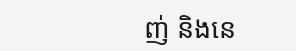ញ់ និងនេ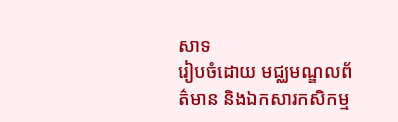សាទ
រៀបចំដោយ មជ្ឈមណ្ឌលព័ត៌មាន និងឯកសារកសិកម្ម